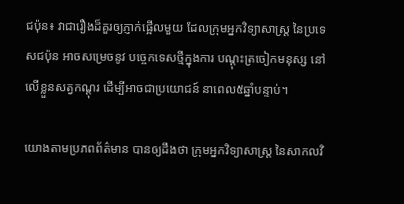ជប៉ុន៖ វាជារឿងដ៏គួរឲ្យភ្ញាក់ផ្អើលមួយ ដែលក្រុមអ្នកវិទ្យាសាស្ត្រ នៃប្រទេសជប៉ុន អាចសម្រេចនូវ បច្ចេកទេសថ្មីក្នុងការ បណ្តុះត្រចៀកមនុស្ស នៅលើខ្លួនសត្វកណ្តុរ ដើម្បីអាចជាប្រយោជន៍ នាពេល៥ឆ្នាំបន្ទាប់។

យោងតាមប្រភពព័ត៌មាន បានឲ្យដឹងថា ក្រុមអ្នកវិទ្យាសាស្ត្រ នៃសាកលវិ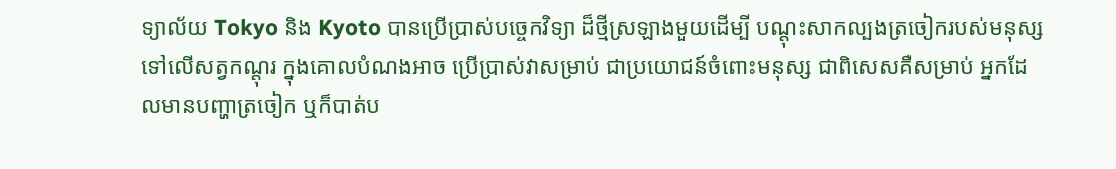ទ្យាល័យ Tokyo និង Kyoto បានប្រើប្រាស់បច្ចេកវិទ្យា ដ៏ថ្មីស្រឡាងមួយដើម្បី បណ្តុះសាកល្បងត្រចៀករបស់មនុស្ស ទៅលើសត្វកណ្តុរ ក្នុងគោលបំណងអាច ប្រើប្រាស់វាសម្រាប់ ជាប្រយោជន៍ចំពោះមនុស្ស ជាពិសេសគឺសម្រាប់ អ្នកដែលមានបញ្ហាត្រចៀក ឬក៏បាត់ប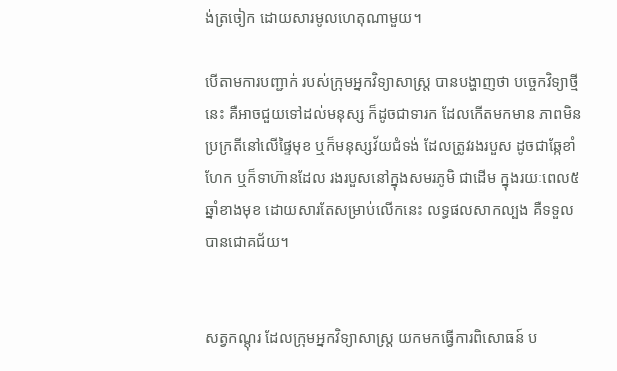ង់ត្រចៀក ដោយសារមូលហេតុណាមួយ។

បើតាមការបញ្ជាក់ របស់ក្រុមអ្នកវិទ្យាសាស្ត្រ បានបង្ហាញថា បច្ចេកវិទ្យាថ្មីនេះ គឺអាចជួយទៅដល់មនុស្ស ក៏ដូចជាទារក ដែលកើតមកមាន ភាពមិនប្រក្រតីនៅលើផ្ទៃមុខ ឬក៏មនុស្សវ័យជំទង់ ដែលត្រូវរងរបួស ដូចជាឆ្កែខាំហែក ឬក៏ទាហ៊ានដែល រងរបួសនៅក្នុងសមរភូមិ ជាដើម ក្នុងរយៈពេល៥ឆ្នាំខាងមុខ ដោយសារតែសម្រាប់លើកនេះ លទ្ធផលសាកល្បង គឺទទួលបានជោគជ័យ។


សត្វកណ្តុរ ដែលក្រុមអ្នកវិទ្យាសាស្ត្រ យកមកធ្វើការពិសោធន៍ ប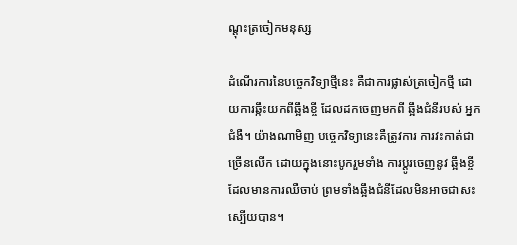ណ្តុះត្រចៀកមនុស្ស

ដំណើរការនៃបច្ចេកវិទ្យាថ្មីនេះ គឺជាការផ្លាស់ត្រចៀកថ្មី ដោយការឆ្កឹះយកពីឆ្អឹងខ្ចី ដែលដកចេញមកពី ឆ្អឹងជំនីរបស់ អ្នកជំងឺ។ យ៉ាងណាមិញ បច្ចេកវិទ្យានេះគឺត្រូវការ ការវះកាត់ជាច្រើនលើក ដោយក្នុងនោះបូករួមទាំង ការប្តូរចេញនូវ ឆ្អឹងខ្ចីដែលមានការឈឺចាប់ ព្រមទាំងឆ្អឹងជំនីដែលមិនអាចជាសះស្បើយបាន។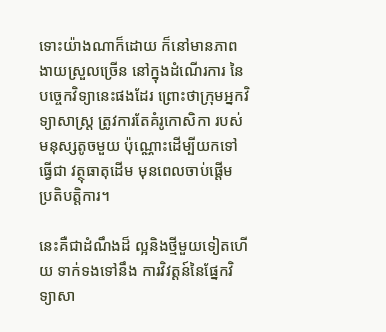ទោះយ៉ាងណាក៏ដោយ ក៏នៅមានភាពងាយស្រួលច្រើន នៅក្នុងដំណើរការ នៃបច្ចេកវិទ្យានេះផងដែរ ព្រោះថាក្រុមអ្នកវិទ្យាសាស្ត្រ ត្រូវការតែគំរូកោសិកា របស់មនុស្សតូចមួយ ប៉ុណ្ណោះដើម្បីយកទៅធ្វើជា វត្ថុធាតុដើម មុនពេលចាប់ផ្តើម ប្រតិបត្តិការ។

នេះគឺជាដំណឹងដ៏ ល្អនិងថ្មីមួយទៀតហើយ ទាក់ទងទៅនឹង ការវិវត្តន៍នៃផ្នែកវិទ្យាសា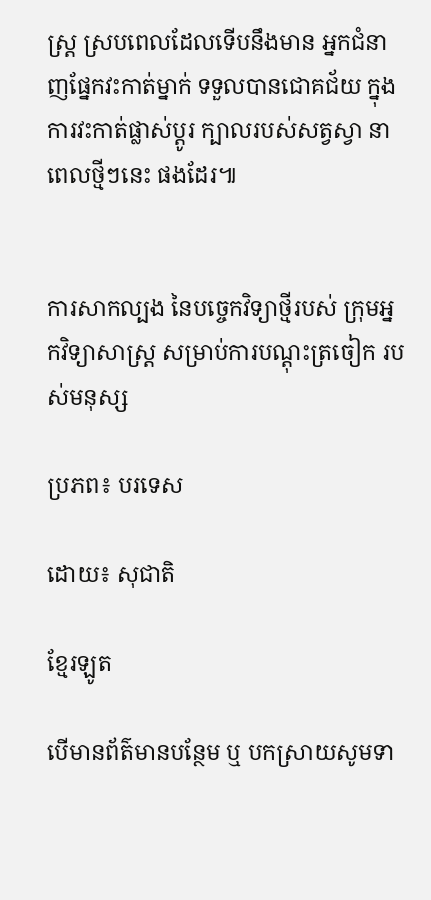ស្ត្រ ស្របពេលដែលទើបនឹងមាន អ្នកជំនាញផ្នែកវះកាត់ម្នាក់ ទទួលបានជោគជ័យ ក្នុងការវះកាត់ផ្លាស់ប្តូរ ក្បាលរបស់សត្វស្វា នាពេលថ្មីៗនេះ ផងដែរ៕


ការសាកល្បង នៃបច្ចេកវិទ្យាថ្មីរបស់ ក្រុមអ្នកវិទ្យាសាស្ត្រ សម្រាប់ការបណ្តុះត្រចៀក របស់មនុស្ស

ប្រភព៖ បរទេស

ដោយ៖ សុជាតិ

ខ្មែរឡូត

បើមានព័ត៌មានបន្ថែម ឬ បកស្រាយសូមទា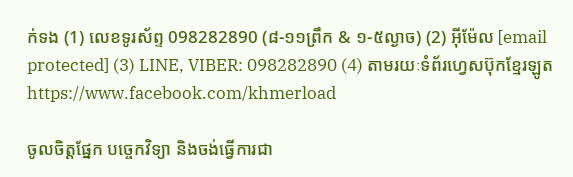ក់ទង (1) លេខទូរស័ព្ទ 098282890 (៨-១១ព្រឹក & ១-៥ល្ងាច) (2) អ៊ីម៉ែល [email protected] (3) LINE, VIBER: 098282890 (4) តាមរយៈទំព័រហ្វេសប៊ុកខ្មែរឡូត https://www.facebook.com/khmerload

ចូលចិត្តផ្នែក បច្ចេកវិទ្យា និងចង់ធ្វើការជា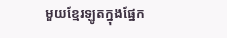មួយខ្មែរឡូតក្នុងផ្នែក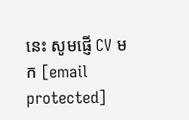នេះ សូមផ្ញើ CV មក [email protected]